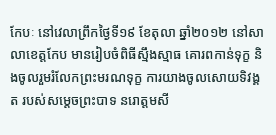កែបៈ នៅវេលាព្រឹកថ្ងៃទី១៩ ខែតុលា ឆ្នាំ២០១២ នៅសាលាខេត្តកែប មានរៀបចំពិធីស្មឹងស្មាធ គោរពកាន់ទុក្ខ និងចូលរួមរំលែកព្រះមរណទុក្ខ ការយាងចូលសោយទិវង្គត របស់សម្តេចព្រះបាទ នរោត្តមសី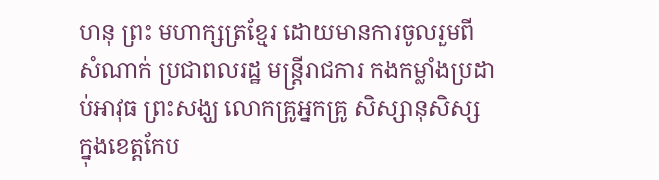ហនុ ព្រះ មហាក្សត្រខ្មែរ ដោយមានការចូលរួមពីសំណាក់ ប្រជាពលរដ្ឋ មន្ត្រីរាជការ កងកម្លាំងប្រដាប់អាវុធ ព្រះសង្ឃ លោកគ្រូអ្នកគ្រូ សិស្សានុសិស្ស ក្នុងខេត្តកែប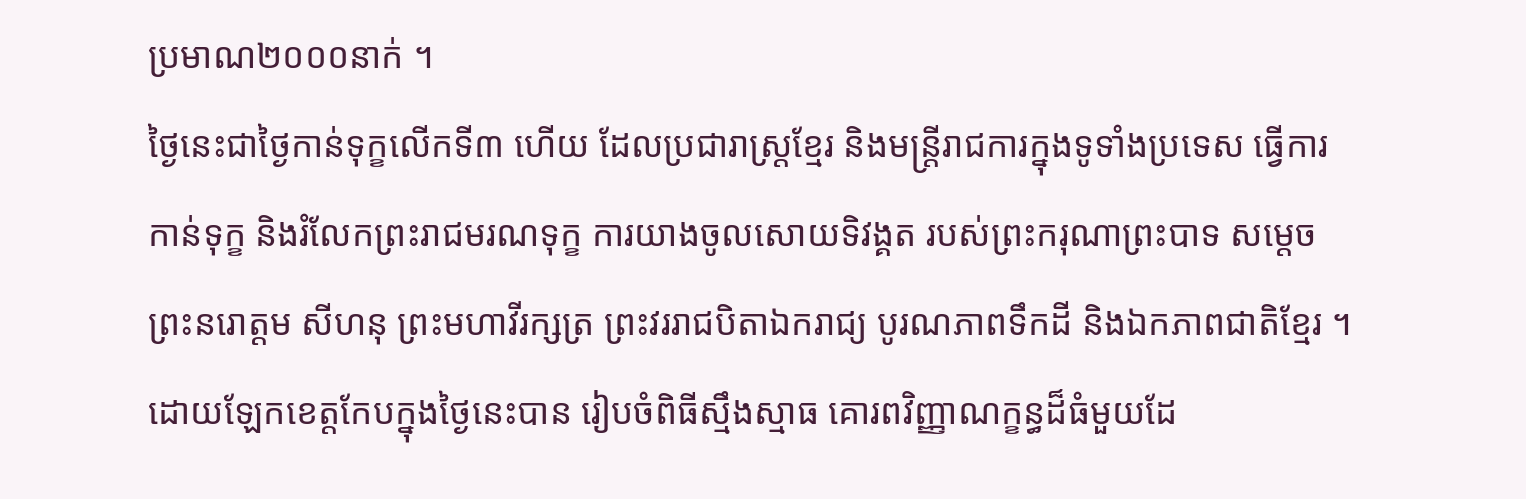ប្រមាណ២០០០នាក់ ។
ថ្ងៃនេះជាថ្ងៃកាន់ទុក្ខលើកទី៣ ហើយ ដែលប្រជារាស្ត្រខ្មែរ និងមន្ត្រីរាជការក្នុងទូទាំងប្រទេស ធ្វើការកាន់ទុក្ខ និងរំលែកព្រះរាជមរណទុក្ខ ការយាងចូលសោយទិវង្គត របស់ព្រះករុណាព្រះបាទ សម្តេចព្រះនរោត្តម សីហនុ ព្រះមហាវីរក្សត្រ ព្រះវររាជបិតាឯករាជ្យ បូរណភាពទឹកដី និងឯកភាពជាតិខ្មែរ ។
ដោយឡែកខេត្តកែបក្នុងថ្ងៃនេះបាន រៀបចំពិធីស្មឹងស្មាធ គោរពវិញ្ញាណក្ខន្ធដ៏ធំមួយដែ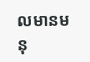លមានមនុ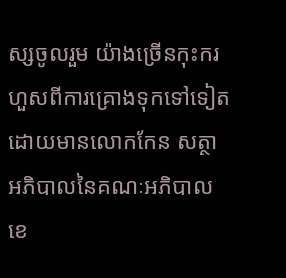ស្សចូលរួម យ៉ាងច្រើនកុះករ ហួសពីការគ្រោងទុកទៅទៀត ដោយមានលោកកែន សត្ថា អភិបាលនៃគណៈអភិបាល ខេ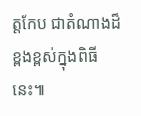ត្តកែប ជាតំណាងដ៏ខ្ពងខ្ពស់ក្នុងពិធីនេះ៕